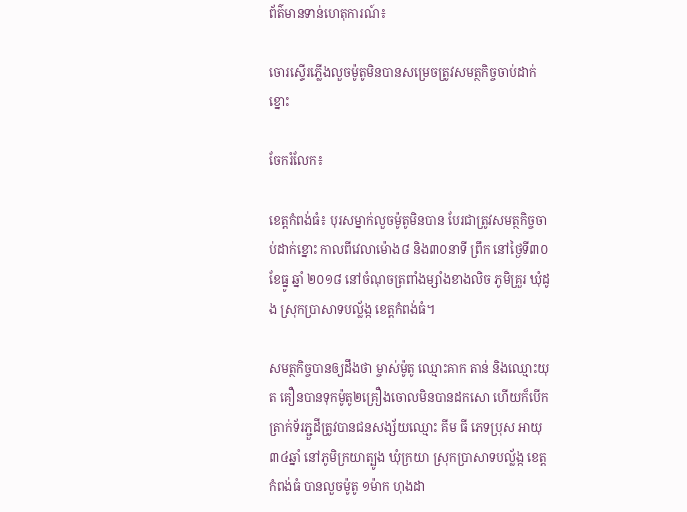ព័ត៌មានទាន់ហេតុការណ៍៖

ចោរស្ទើរភ្លើងលួចម៉ូតូមិនបានសម្រេចត្រូវសមត្ថកិច្ចចាប់ដាក់ខ្នោះ

ចែករំលែក៖

ខេត្តកំពង់ធំ៖ បុរសម្នាក់លួចម៉ូតូមិនបាន បែរជាត្រូវសមត្ថកិច្ចចាប់ដាក់ខ្នោះ កាលពីវេលាម៉ោង៨ និង៣០នាទី ព្រឹក នៅថ្ងៃទី៣០ ខែធ្នូ ឆ្នាំ ២០១៨ នៅចំណុចត្រពាំងម្សាំងខាងលិច ភូមិគ្រួរ ឃុំដូង ស្រុកប្រាសាទបល្ល័ង្ក ខេត្តកំពង់ធំ។

សមត្ថកិច្ចបានឲ្យដឹងថា ម្ចាស់ម៉ូតូ ឈ្មោះគាក តាន់ និងឈ្មោះយុត គឿនបានទុកម៉ូតូ២គ្រឿងចោលមិនបានដកសោ ហើយក៏បើកត្រាក់ទ័រភ្ជួដីត្រូវបានជនសង្ស័យឈ្មោះ គីម ធី ភេទប្រុស អាយុ៣៤ឆ្នាំ នៅភូមិក្រយាត្បូង ឃុំក្រយា ស្រុកប្រាសាទបល្ល័ង្ក ខេត្តកំពង់ធំ បានលួចម៉ូតូ ១ម៉ាក ហុងដា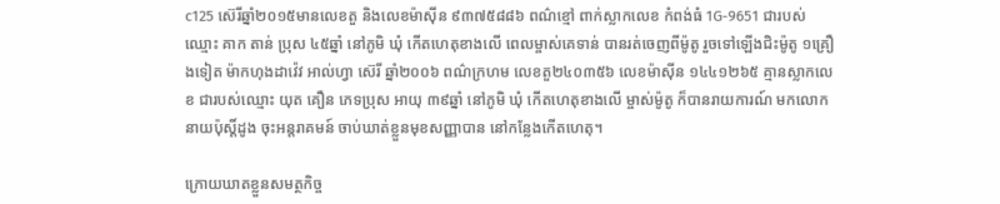c125 ស៊េរីឆ្នាំ២០១៥មានលេខតួ និងលេខម៉ាស៊ីន ៩៣៧៥៨៨៦ ពណ៌ខ្មៅ ពាក់ស្លាកលេខ កំពង់ធំ 1G-9651 ជារបស់ឈ្មោះ គាក តាន់ ប្រុស ៤៥ឆ្នាំ នៅភូមិ ឃុំ កើតហេតុខាងលើ ពេលម្ចាស់គេទាន់ បានរត់ចេញពីម៉ូតូ រួចទៅឡើងជិះម៉ូតូ ១គ្រឿងទៀត ម៉ាកហុងដាវ៉េវ អាល់ហ្វា ស៊េរី ឆ្នាំ២០០៦ ពណ៌ក្រហម លេខតួ២៤០៣៥៦ លេខម៉ាស៊ីន ១៤៤១២៦៥ គ្មានស្លាកលេខ ជារបស់ឈ្មោះ យុត គឿន ភេទប្រុស អាយុ ៣៩ឆ្នាំ នៅភូមិ ឃុំ កើតហេតុខាងលើ ម្ចាស់ម៉ូតូ ក៏បានរាយការណ៍ មកលោកនាយប៉ុស្ដិ៍ដូង ចុះអន្តរាគមន៍ ចាប់ឃាត់ខ្លួនមុខសញ្ញាបាន នៅកន្លែងកើតហេតុ។

ក្រោយឃាតខ្លួនសមត្ថកិច្ច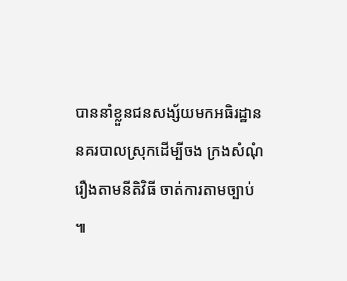បាននាំខ្លួនជនសង្ស័យមកអធិរដ្ឋាននគរបាលស្រុកដើម្បីចង ក្រងសំណុំរឿងតាមនីតិវិធី ចាត់ការតាមច្បាប់ ៕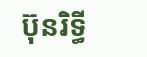ប៊ុនរិទ្ធី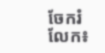ចែករំលែក៖